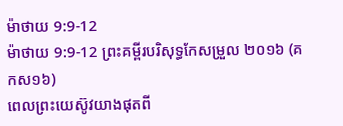ម៉ាថាយ 9:9-12
ម៉ាថាយ 9:9-12 ព្រះគម្ពីរបរិសុទ្ធកែសម្រួល ២០១៦ (គកស១៦)
ពេលព្រះយេស៊ូវយាងផុតពី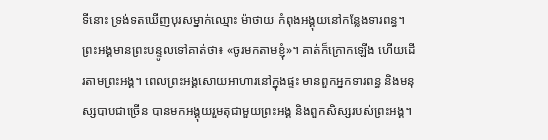ទីនោះ ទ្រង់ទតឃើញបុរសម្នាក់ឈ្មោះ ម៉ាថាយ កំពុងអង្គុយនៅកន្លែងទារពន្ធ។ ព្រះអង្គមានព្រះបន្ទូលទៅគាត់ថា៖ «ចូរមកតាមខ្ញុំ»។ គាត់ក៏ក្រោកឡើង ហើយដើរតាមព្រះអង្គ។ ពេលព្រះអង្គសោយអាហារនៅក្នុងផ្ទះ មានពួកអ្នកទារពន្ធ និងមនុស្សបាបជាច្រើន បានមកអង្គុយរួមតុជាមួយព្រះអង្គ និងពួកសិស្សរបស់ព្រះអង្គ។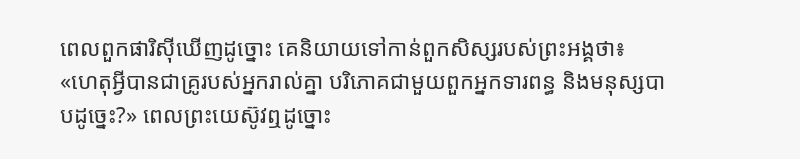ពេលពួកផារិស៊ីឃើញដូច្នោះ គេនិយាយទៅកាន់ពួកសិស្សរបស់ព្រះអង្គថា៖ «ហេតុអ្វីបានជាគ្រូរបស់អ្នករាល់គ្នា បរិភោគជាមួយពួកអ្នកទារពន្ធ និងមនុស្សបាបដូច្នេះ?» ពេលព្រះយេស៊ូវឮដូច្នោះ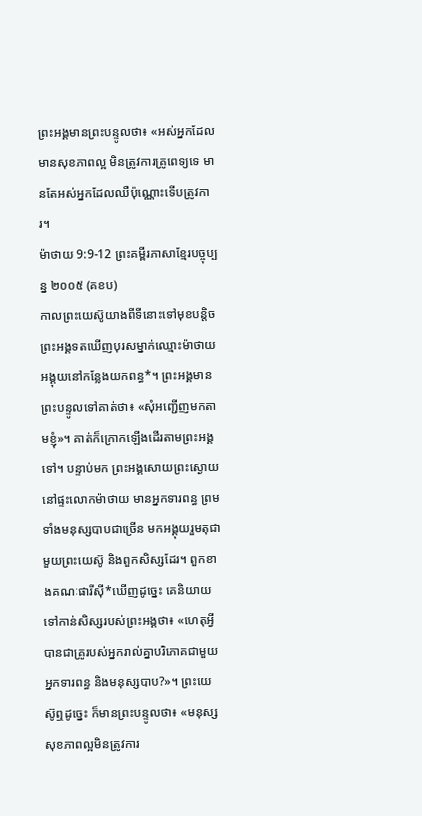ព្រះអង្គមានព្រះបន្ទូលថា៖ «អស់អ្នកដែលមានសុខភាពល្អ មិនត្រូវការគ្រូពេទ្យទេ មានតែអស់អ្នកដែលឈឺប៉ុណ្ណោះទើបត្រូវការ។
ម៉ាថាយ 9:9-12 ព្រះគម្ពីរភាសាខ្មែរបច្ចុប្បន្ន ២០០៥ (គខប)
កាលព្រះយេស៊ូយាងពីទីនោះទៅមុខបន្តិច ព្រះអង្គទតឃើញបុរសម្នាក់ឈ្មោះម៉ាថាយ អង្គុយនៅកន្លែងយកពន្ធ*។ ព្រះអង្គមានព្រះបន្ទូលទៅគាត់ថា៖ «សុំអញ្ជើញមកតាមខ្ញុំ»។ គាត់ក៏ក្រោកឡើងដើរតាមព្រះអង្គទៅ។ បន្ទាប់មក ព្រះអង្គសោយព្រះស្ងោយនៅផ្ទះលោកម៉ាថាយ មានអ្នកទារពន្ធ ព្រមទាំងមនុស្សបាបជាច្រើន មកអង្គុយរួមតុជាមួយព្រះយេស៊ូ និងពួកសិស្សដែរ។ ពួកខាងគណៈផារីស៊ី*ឃើញដូច្នេះ គេនិយាយទៅកាន់សិស្សរបស់ព្រះអង្គថា៖ «ហេតុអ្វីបានជាគ្រូរបស់អ្នករាល់គ្នាបរិភោគជាមួយអ្នកទារពន្ធ និងមនុស្សបាប?»។ ព្រះយេស៊ូឮដូច្នេះ ក៏មានព្រះបន្ទូលថា៖ «មនុស្សសុខភាពល្អមិនត្រូវការ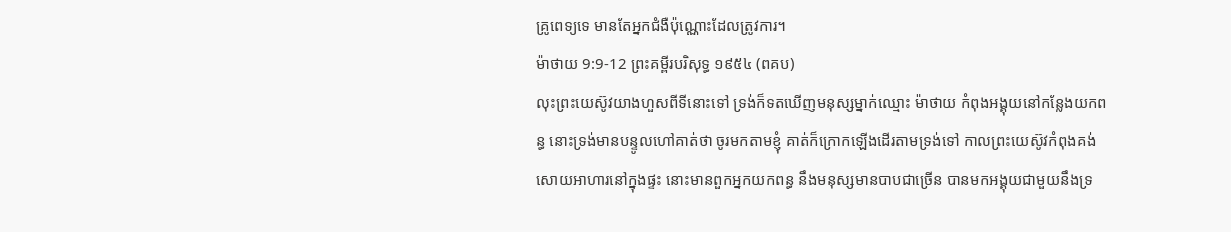គ្រូពេទ្យទេ មានតែអ្នកជំងឺប៉ុណ្ណោះដែលត្រូវការ។
ម៉ាថាយ 9:9-12 ព្រះគម្ពីរបរិសុទ្ធ ១៩៥៤ (ពគប)
លុះព្រះយេស៊ូវយាងហួសពីទីនោះទៅ ទ្រង់ក៏ទតឃើញមនុស្សម្នាក់ឈ្មោះ ម៉ាថាយ កំពុងអង្គុយនៅកន្លែងយកពន្ធ នោះទ្រង់មានបន្ទូលហៅគាត់ថា ចូរមកតាមខ្ញុំ គាត់ក៏ក្រោកឡើងដើរតាមទ្រង់ទៅ កាលព្រះយេស៊ូវកំពុងគង់សោយអាហារនៅក្នុងផ្ទះ នោះមានពួកអ្នកយកពន្ធ នឹងមនុស្សមានបាបជាច្រើន បានមកអង្គុយជាមួយនឹងទ្រ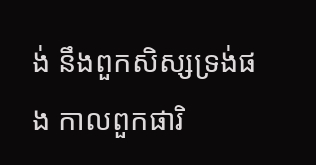ង់ នឹងពួកសិស្សទ្រង់ផង កាលពួកផារិ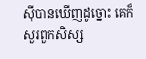ស៊ីបានឃើញដូច្នោះ គេក៏សួរពួកសិស្ស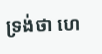ទ្រង់ថា ហេ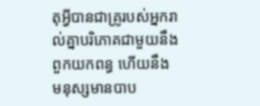តុអ្វីបានជាគ្រូរបស់អ្នករាល់គ្នាបរិភោគជាមួយនឹងពួកយកពន្ធ ហើយនឹងមនុស្សមានបាប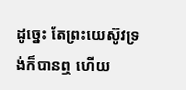ដូច្នេះ តែព្រះយេស៊ូវទ្រង់ក៏បានឮ ហើយ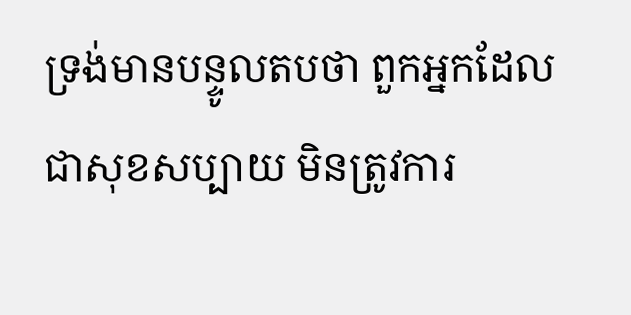ទ្រង់មានបន្ទូលតបថា ពួកអ្នកដែលជាសុខសប្បាយ មិនត្រូវការ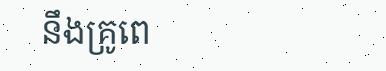នឹងគ្រូពេ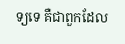ទ្យទេ គឺជាពួកដែល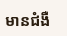មានជំងឺ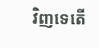វិញទេតើ